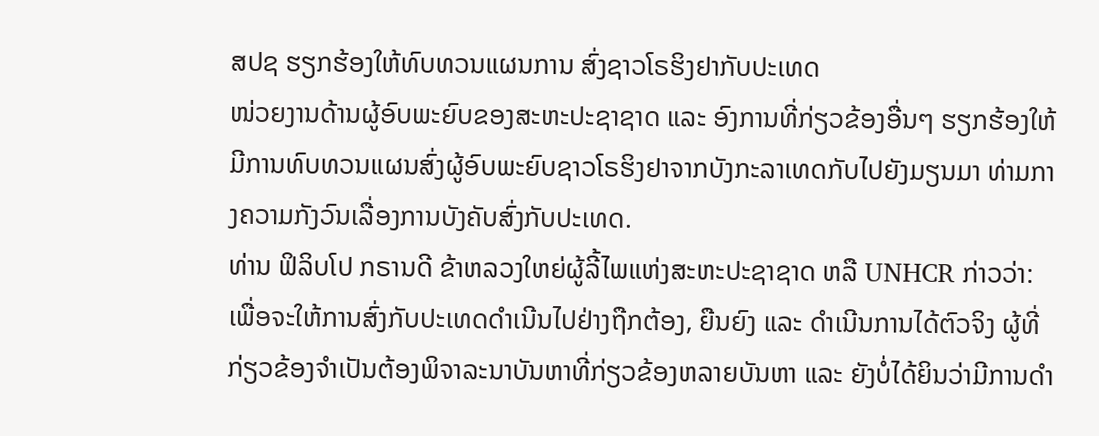ສປຊ ຮຽກຮ້ອງໃຫ້ທົບທວນແຜນການ ສົ່ງຊາວໂຣຮິງຢາກັບປະເທດ
ໜ່ວຍງານດ້ານຜູ້ອົບພະຍົບຂອງສະຫະປະຊາຊາດ ແລະ ອົງການທີ່ກ່ຽວຂ້ອງອື່ນໆ ຮຽກຮ້ອງໃຫ້ມີການທົບທວນແຜນສົ່ງຜູ້ອົບພະຍົບຊາວໂຣຮິງຢາຈາກບັງກະລາເທດກັບໄປຍັງມຽນມາ ທ່າມກາງຄວາມກັງວົນເລື່ອງການບັງຄັບສົ່ງກັບປະເທດ.
ທ່ານ ຟິລິບໂປ ກຣານດີ ຂ້າຫລວງໃຫຍ່ຜູ້ລີ້ໄພແຫ່ງສະຫະປະຊາຊາດ ຫລື UNHCR ກ່າວວ່າ: ເພື່ອຈະໃຫ້ການສົ່ງກັບປະເທດດຳເນີນໄປຢ່າງຖືກຕ້ອງ, ຍືນຍົງ ແລະ ດຳເນີນການໄດ້ຕົວຈິງ ຜູ້ທີ່ກ່ຽວຂ້ອງຈຳເປັນຕ້ອງພິຈາລະນາບັນຫາທີ່ກ່ຽວຂ້ອງຫລາຍບັນຫາ ແລະ ຍັງບໍ່ໄດ້ຍິນວ່າມີການດຳ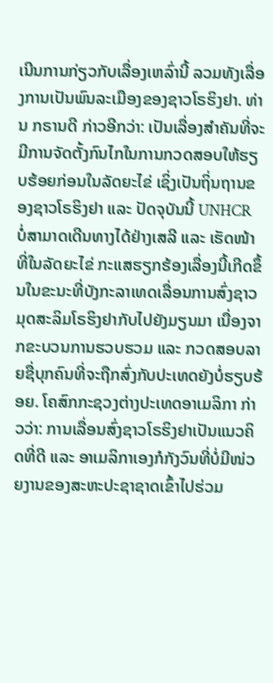ເນີນການກ່ຽວກັບເລື່ອງເຫລົ່ານີ້ ລວມທັງເລື່ອງການເປັນພົນລະເມືອງຂອງຊາວໂຣຮິງຢາ. ທ່ານ ກຣານດີ ກ່າວອີກວ່າ: ເປັນເລື່ອງສຳຄັນທີ່ຈະມີການຈັດຕັ້ງກົນໄກໃນການກວດສອບໃຫ້ຮຽບຮ້ອຍກ່ອນໃນລັດຍະໄຂ່ ເຊິ່ງເປັນຖິ່ນຖານຂອງຊາວໂຣຮິງຢາ ແລະ ປັດຈຸບັນນີ້ UNHCR ບໍ່ສາມາດເດີນທາງໄດ້ຢ່າງເສລີ ແລະ ເຮັດໜ້າທີ່ໃນລັດຍະໄຂ່ ກະແສຮຽກຮ້ອງເລື່ອງນີ້ເກີດຂຶ້ນໃນຂະນະທີ່ບັງກະລາເທດເລື່ອນການສົ່ງຊາວມຸດສະລິມໂຣຮິງຢາກັບໄປຍັງມຽນມາ ເນື່ອງຈາກຂະບວນການຮວບຮວມ ແລະ ກວດສອບລາຍຊື່ບຸກຄົນທີ່ຈະຖືກສົ່ງກັບປະເທດຍັງບໍ່ຮຽບຮ້ອຍ. ໂຄສົກກະຊວງຕ່າງປະເທດອາເມລິກາ ກ່າວວ່າ: ການເລື່ອນສົ່ງຊາວໂຣຮິງຢາເປັນແນວຄິດທີ່ດີ ແລະ ອາເມລິກາເອງກໍກັງວົນທີ່ບໍ່ມີໜ່ວຍງານຂອງສະຫະປະຊາຊາດເຂົ້າໄປຮ່ວມ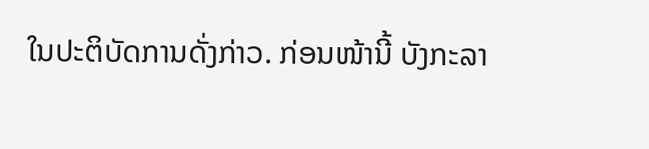ໃນປະຕິບັດການດັ່ງກ່າວ. ກ່ອນໜ້ານີ້ ບັງກະລາ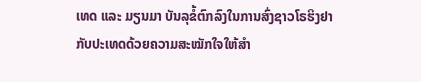ເທດ ແລະ ມຽນມາ ບັນລຸຂໍ້ຕົກລົງໃນການສົ່ງຊາວໂຣຮິງຢາກັບປະເທດດ້ວຍຄວາມສະໝັກໃຈໃຫ້ສຳ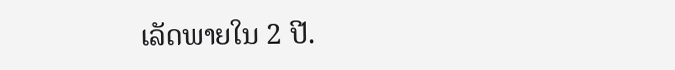ເລັດພາຍໃນ 2 ປີ.